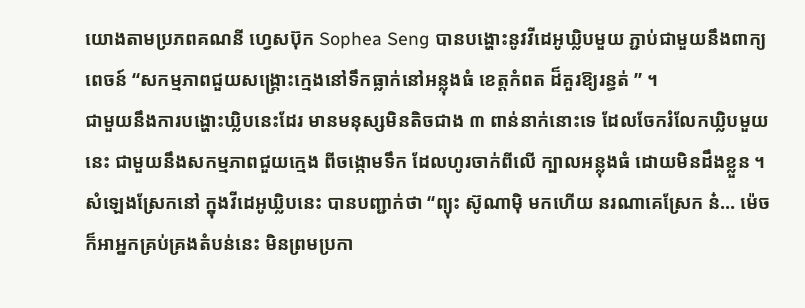យោងតាមប្រភពគណនី ហ្វេសប៊ុក Sophea Seng បានបង្ហោះនូវវីដេអូឃ្លិបមួយ ភ្ជាប់ជាមួយនឹងពាក្យពេចន៍ “សកម្មភាពជួយសង្គ្រោះក្មេងនៅទឹកធ្លាក់នៅអន្លុងធំ ខេត្តកំពត ដ៏គួរឱ្យរន្ធត់ ” ។
ជាមួយនឹងការបង្ហោះឃ្លិបនេះដែរ មានមនុស្សមិនតិចជាង ៣ ពាន់នាក់នោះទេ ដែលចែករំលែកឃ្លិបមួយនេះ ជាមួយនឹងសកម្មភាពជួយក្មេង ពីចង្កោមទឹក ដែលហូរចាក់ពីលើ ក្បាលអន្លុងធំ ដោយមិនដឹងខ្លួន ។
សំឡេងស្រែកនៅ ក្នុងវីដេអូឃ្លិបនេះ បានបញ្ជាក់ថា “ព្យុះ ស៊ូណាម៉ិ មកហើយ នរណាគេស្រែក ន៎… ម៉េចក៏អាអ្នកគ្រប់គ្រងតំបន់នេះ មិនព្រមប្រកា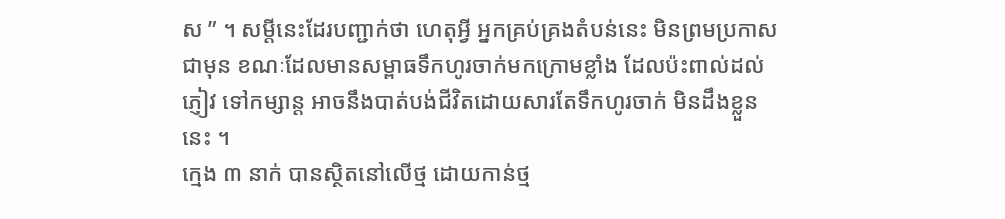ស ” ។ សម្តីនេះដែរបញ្ជាក់ថា ហេតុអ្វី អ្នកគ្រប់គ្រងតំបន់នេះ មិនព្រមប្រកាសជាមុន ខណៈដែលមានសម្ពាធទឹកហូរចាក់មកក្រោមខ្លាំង ដែលប៉ះពាល់ដល់ភ្ញៀវ ទៅកម្សាន្ត អាចនឹងបាត់បង់ជីវិតដោយសារតែទឹកហូរចាក់ មិនដឹងខ្លួននេះ ។
ក្មេង ៣ នាក់ បានស្ថិតនៅលើថ្ម ដោយកាន់ថ្ម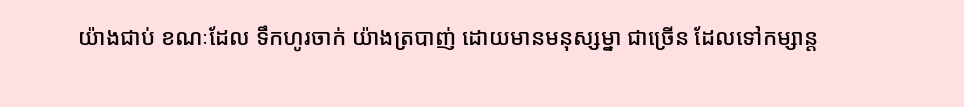យ៉ាងជាប់ ខណៈដែល ទឹកហូរចាក់ យ៉ាងត្របាញ់ ដោយមានមនុស្សម្នា ជាច្រើន ដែលទៅកម្សាន្ត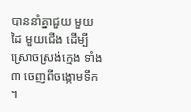បាននាំគ្នាជួយ មួយដៃ មួយជើង ដើម្បីស្រោចស្រង់ក្មេង ទាំង ៣ ចេញពីចង្កោមទឹក ។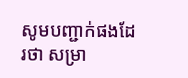សូមបញ្ជាក់ផងដែរថា សម្រា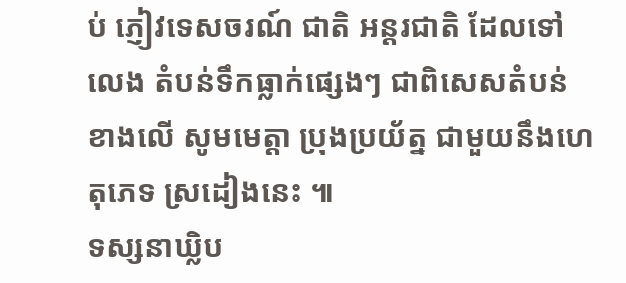ប់ ភ្ញៀវទេសចរណ៍ ជាតិ អន្តរជាតិ ដែលទៅលេង តំបន់ទឹកធ្លាក់ផ្សេងៗ ជាពិសេសតំបន់ខាងលើ សូមមេត្តា ប្រុងប្រយ័ត្ន ជាមួយនឹងហេតុភេទ ស្រដៀងនេះ ៕
ទស្សនាឃ្លិប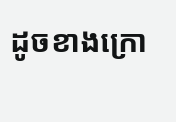ដូចខាងក្រោ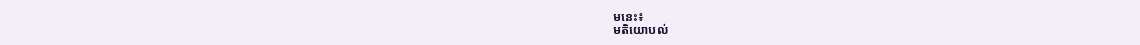មនេះ៖
មតិយោបល់